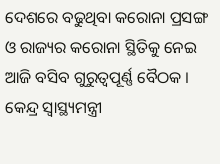ଦେଶରେ ବଢୁଥିବା କରୋନା ପ୍ରସଙ୍ଗ ଓ ରାଜ୍ୟର କରୋନା ସ୍ଥିତିକୁ ନେଇ ଆଜି ବସିବ ଗୁରୁତ୍ୱପୂର୍ଣ୍ଣ ବୈଠକ । କେନ୍ଦ୍ର ସ୍ୱାସ୍ଥ୍ୟମନ୍ତ୍ରୀ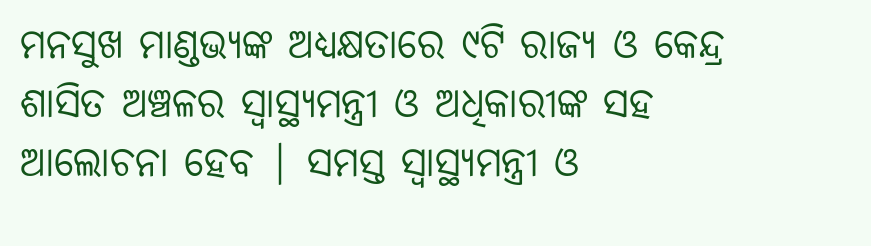ମନସୁଖ ମାଣ୍ଡଭ୍ୟଙ୍କ ଅଧ୍ୟକ୍ଷତାରେ ୯ଟି ରାଜ୍ୟ ଓ କେନ୍ଦ୍ର ଶାସିତ ଅଞ୍ଚଳର ସ୍ୱାସ୍ଥ୍ୟମନ୍ତ୍ରୀ ଓ ଅଧିକାରୀଙ୍କ ସହ ଆଲୋଚନା ହେବ | ସମସ୍ତ ସ୍ୱାସ୍ଥ୍ୟମନ୍ତ୍ରୀ ଓ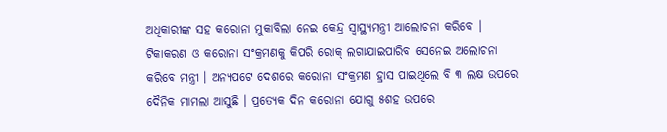ଅଧିକାରୀଙ୍କ ସହ କରୋନା ମୁକାବିଲା ନେଇ କେନ୍ଦ୍ର ସ୍ୱାସ୍ଥ୍ୟମନ୍ତ୍ରୀ ଆଲୋଚନା କରିବେ ।
ଟିକାକରଣ ଓ କରୋନା ସଂକ୍ରମଣକୁ କିପରି ରୋକ୍ ଲଗାଯାଇପାରିବ ସେନେଇ ଅଲୋଚନା କରିବେ ମନ୍ତ୍ରୀ । ଅନ୍ୟପଟେ ଦେଶରେ କରୋନା ସଂକ୍ରମଣ ହ୍ରାସ ପାଇଥିଲେ ବି ୩ ଲକ୍ଷ ଉପରେ ଦୈନିକ ମାମଲା ଆସୁଛି । ପ୍ରତ୍ୟେକ ଦିନ କରୋନା ଯୋଗୁ ୫ଶହ ଉପରେ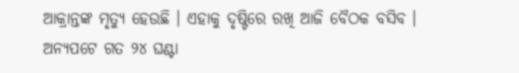ଆକ୍ରାନ୍ତଙ୍କ ମୃତ୍ୟୁ ହେଉଛି । ଏହାକୁ ଦୃଷ୍ଟିରେ ରଖି ଆଜି ବୈଠକ ବସିବ ।
ଅନ୍ୟପଟେ ଗତ ୨୪ ଘଣ୍ଟା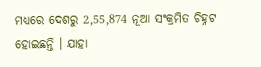ମଧ୍ୟରେ ଦେଶରୁ 2,55,874 ନୂଆ ସଂକ୍ରମିତ ଚିହ୍ନଟ ହୋଇଛନ୍ତି । ଯାହା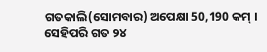ଗତକାଲି(ସୋମବାର) ଅପେକ୍ଷା 50,190 କମ୍ । ସେହିପରି ଗତ ୨୪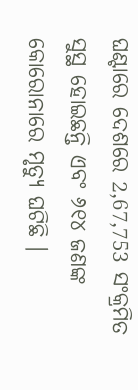ଘଣ୍ଟାରେ ଦେଶରେ 2,67,753 ସଂକ୍ରମିତ ସୁସ୍ଥ ହୋଇଛନ୍ତି ଏବଂ ୬୧୪ ଜଣଙ୍କ କୋରୋନାରେ ମୃତ୍ୟୁ ଘଟିଛି ।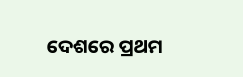ଦେଶରେ ପ୍ରଥମ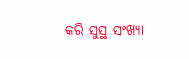କରି ସୁସ୍ଥ ସଂଖ୍ୟା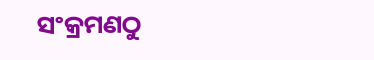ସଂକ୍ରମଣଠୁ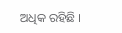ଅଧିକ ରହିଛି ।